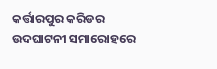କର୍ତ୍ତାରପୁର କରିଡର ଉଦଘାଟନୀ ସମାରୋହରେ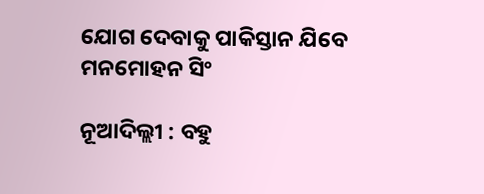ଯୋଗ ଦେବାକୁ ପାକିସ୍ତାନ ଯିବେ ମନମୋହନ ସିଂ

ନୂଆଦିଲ୍ଲୀ : ବହୁ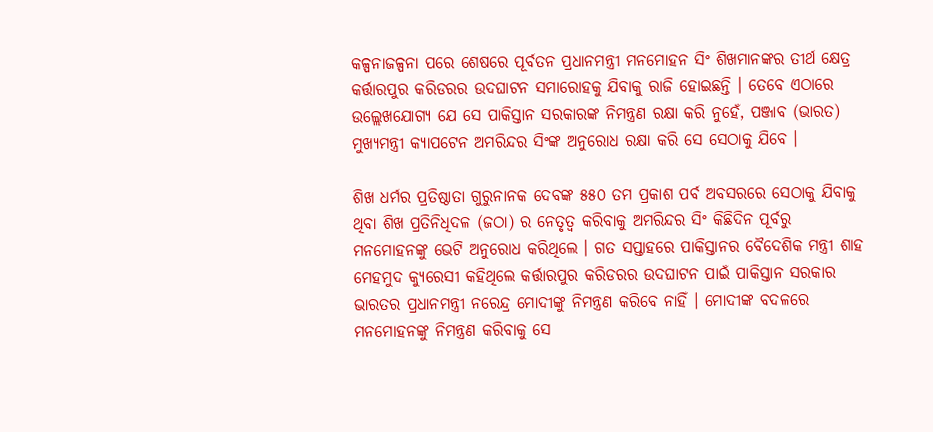କଳ୍ପନାଜଳ୍ପନା ପରେ ଶେଷରେ ପୂର୍ବତନ ପ୍ରଧାନମନ୍ତ୍ରୀ ମନମୋହନ ସିଂ ଶିଖମାନଙ୍କର ତୀର୍ଥ କ୍ଷେତ୍ର କର୍ତ୍ତାରପୁର କରିଡରର ଉଦଘାଟନ ସମାରୋହକୁ ଯିବାକୁ ରାଜି ହୋଇଛନ୍ତି । ତେବେ ଏଠାରେ ଉଲ୍ଲେଖଯୋଗ୍ୟ ଯେ ସେ ପାକିସ୍ତାନ ସରକାରଙ୍କ ନିମନ୍ତ୍ରଣ ରକ୍ଷା କରି ନୁହେଁ, ପଞ୍ଜାବ (ଭାରତ) ମୁଖ୍ୟମନ୍ତ୍ରୀ କ୍ୟାପଟେନ ଅମରିନ୍ଦର ସିଂଙ୍କ ଅନୁରୋଧ ରକ୍ଷା କରି ସେ ସେଠାକୁ ଯିବେ ।

ଶିଖ ଧର୍ମର ପ୍ରତିଷ୍ଠାତା ଗୁରୁନାନକ ଦେବଙ୍କ ୫୫୦ ତମ ପ୍ରକାଶ ପର୍ବ ଅବସରରେ ସେଠାକୁ ଯିବାକୁ ଥିବା ଶିଖ ପ୍ରତିନିଧିଦଳ (ଜଠା) ର ନେତୃତ୍ୱ କରିବାକୁ ଅମରିନ୍ଦର ସିଂ କିଛିଦିନ ପୂର୍ବରୁ ମନମୋହନଙ୍କୁ ଭେଟି ଅନୁରୋଧ କରିଥିଲେ । ଗତ ସପ୍ତାହରେ ପାକିସ୍ତାନର ବୈଦେଶିକ ମନ୍ତ୍ରୀ ଶାହ ମେହମୁଦ କ୍ୟୁରେସୀ କହିଥିଲେ କର୍ତ୍ତାରପୁର କରିଡରର ଉଦଘାଟନ ପାଇଁ ପାକିସ୍ତାନ ସରକାର ଭାରତର ପ୍ରଧାନମନ୍ତ୍ରୀ ନରେନ୍ଦ୍ର ମୋଦୀଙ୍କୁ ନିମନ୍ତ୍ରଣ କରିବେ ନାହିଁ । ମୋଦୀଙ୍କ ବଦଳରେ ମନମୋହନଙ୍କୁ ନିମନ୍ତ୍ରଣ କରିବାକୁ ସେ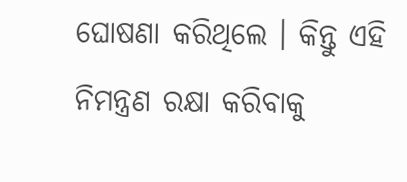ଘୋଷଣା କରିଥିଲେ । କିନ୍ତୁ ଏହି ନିମନ୍ତ୍ରଣ ରକ୍ଷା କରିବାକୁ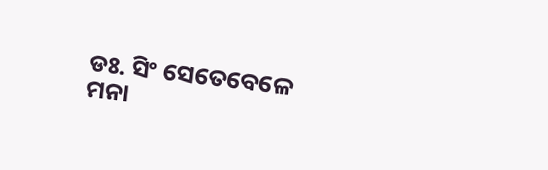ଡଃ. ସିଂ ସେତେବେଳେ ମନା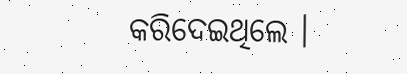କରିଦେଇଥିଲେ ।